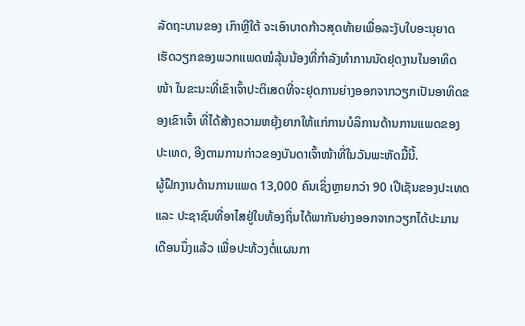ລັດຖະບານຂອງ ເກົາຫຼີໃຕ້ ຈະເອົາບາດກ້າວສຸດທ້າຍເພື່ອລະງັບໃບອະນຸຍາດເຮັດວຽກຂອງພວກແພດໝໍລຸ້ນນ້ອງທີ່ກຳລັງທຳການນັດຢຸດງານໃນອາທິດໜ້າ ໃນຂະນະທີ່ເຂົາເຈົ້າປະຕິເສດທີ່ຈະຢຸດການຍ່າງອອກຈາກວຽກເປັນອາທິດຂອງເຂົາເຈົ້າ ທີ່ໄດ້ສ້າງຄວາມຫຍຸ້ງຍາກໃຫ້ແກ່ການບໍລິການດ້ານການແພດຂອງປະເທດ, ອີງຕາມການກ່າວຂອງບັນດາເຈົ້າໜ້າທີ່ໃນວັນພະຫັດມື້ນີ້.
ຜູ້ຝຶກງານດ້ານການແພດ 13,000 ຄົນເຊິ່ງຫຼາຍກວ່າ 90 ເປີເຊັນຂອງປະເທດ ແລະ ປະຊາຊົນທີ່ອາໄສຢູ່ໃນທ້ອງຖິ່ນໄດ້ພາກັນຍ່າງອອກຈາກວຽກໄດ້ປະມານເດືອນນຶ່ງແລ້ວ ເພື່ອປະທ້ວງຕໍ່ແຜນກາ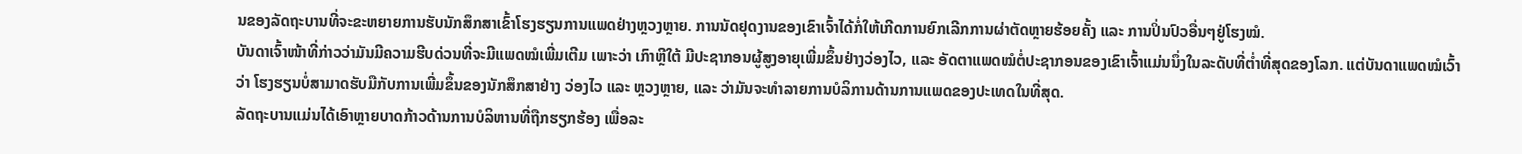ນຂອງລັດຖະບານທີ່ຈະຂະຫຍາຍການຮັບນັກສຶກສາເຂົ້າໂຮງຮຽນການແພດຢ່າງຫຼວງຫຼາຍ. ການນັດຢຸດງານຂອງເຂົາເຈົ້າໄດ້ກໍ່ໃຫ້ເກີດການຍົກເລີກການຜ່າຕັດຫຼາຍຮ້ອຍຄັ້ງ ແລະ ການປິ່ນປົວອື່ນໆຢູ່ໂຮງໝໍ.
ບັນດາເຈົ້າໜ້າທີ່ກ່າວວ່າມັນມີຄວາມຮີບດ່ວນທີ່ຈະມີແພດໝໍເພີ່ມເຕີມ ເພາະວ່າ ເກົາຫຼີໃຕ້ ມີປະຊາກອນຜູ້ສູງອາຍຸເພີ່ມຂຶ້ນຢ່າງວ່ອງໄວ, ແລະ ອັດຕາແພດໝໍຕໍ່ປະຊາກອນຂອງເຂົາເຈົ້າແມ່ນນຶ່ງໃນລະດັບທີ່ຕ່ຳທີ່ສຸດຂອງໂລກ. ແຕ່ບັນດາແພດໝໍເວົ້າວ່າ ໂຮງຮຽນບໍ່ສາມາດຮັບມືກັບການເພີ່ມຂຶ້ນຂອງນັກສຶກສາຢ່າງ ວ່ອງໄວ ແລະ ຫຼວງຫຼາຍ, ແລະ ວ່າມັນຈະທຳລາຍການບໍລິການດ້ານການແພດຂອງປະເທດໃນທີ່ສຸດ.
ລັດຖະບານແມ່ນໄດ້ເອົາຫຼາຍບາດກ້າວດ້ານການບໍລິຫານທີ່ຖືກຮຽກຮ້ອງ ເພື່ອລະ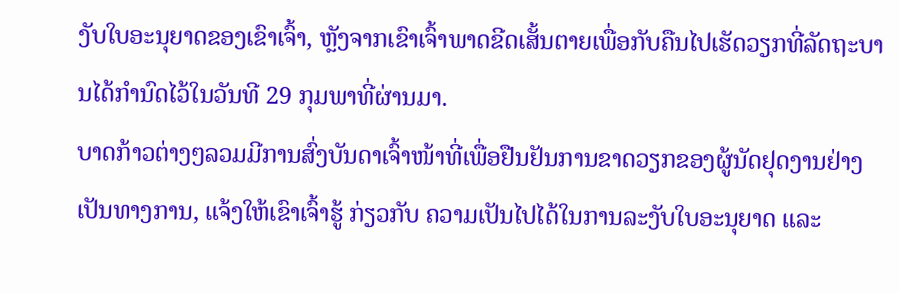ງັບໃບອະນຸຍາດຂອງເຂົາເຈົ້າ, ຫຼັງຈາກເຂົາເຈົ້າພາດຂີດເສັ້ນຕາຍເພື່ອກັບຄືນໄປເຮັດວຽກທີ່ລັດຖະບານໄດ້ກຳນົດໄວ້ໃນວັນທີ 29 ກຸມພາທີ່ຜ່ານມາ.
ບາດກ້າວຕ່າງໆລວມມີການສົ່ງບັນດາເຈົ້າໜ້າທີ່ເພື່ອຢືນຢັນການຂາດວຽກຂອງຜູ້ນັດຢຸດງານຢ່າງເປັນທາງການ, ແຈ້ງໃຫ້ເຂົາເຈົ້າຮູ້ ກ່ຽວກັບ ຄວາມເປັນໄປໄດ້ໃນການລະງັບໃບອະນຸຍາດ ແລະ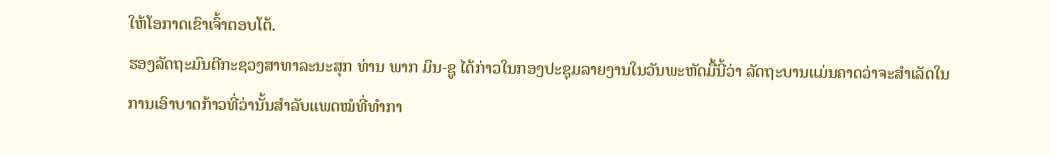ໃຫ້ໂອກາດເຂົາເຈົ້າຕອບໂຕ້.
ຮອງລັດຖະມົນຕີກະຊວງສາທາລະນະສຸກ ທ່ານ ພາກ ມິນ-ຊູ ໄດ້ກ່າວໃນກອງປະຊຸມລາຍງານໃນວັນພະຫັດມື້ນີ້ວ່າ ລັດຖະບານແມ່ນຄາດວ່າຈະສຳເລັດໃນການເອົາບາດກ້າວທີ່ວ່ານັ້ນສຳລັບແພດໝໍທີ່ທຳກາ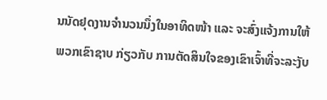ນນັດຢຸດງານຈຳນວນນຶ່ງໃນອາທິດໜ້າ ແລະ ຈະສົ່ງແຈ້ງການໃຫ້ພວກເຂົາຊາບ ກ່ຽວກັບ ການຕັດສິນໃຈຂອງເຂົາເຈົ້າທີ່ຈະລະງັບ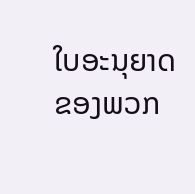ໃບອະນຸຍາດຂອງພວກ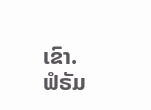ເຂົາ.
ຟໍຣັມ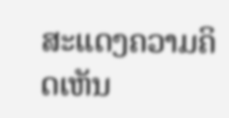ສະແດງຄວາມຄິດເຫັນ